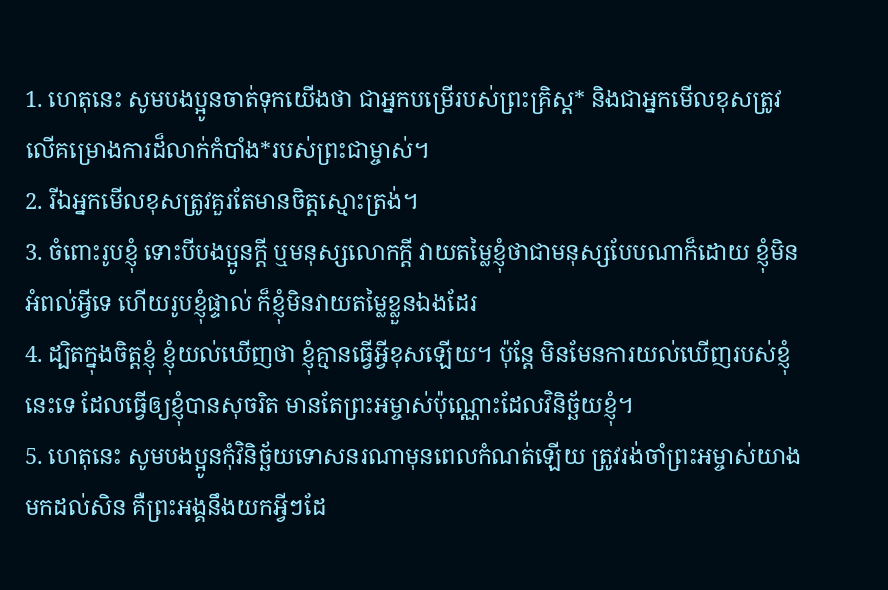1. ហេតុនេះ សូមបងប្អូនចាត់ទុកយើងថា ជាអ្នកបម្រើរបស់ព្រះគ្រិស្ដ* និងជាអ្នកមើលខុសត្រូវលើគម្រោងការដ៏លាក់កំបាំង*របស់ព្រះជាម្ចាស់។
2. រីឯអ្នកមើលខុសត្រូវគួរតែមានចិត្តស្មោះត្រង់។
3. ចំពោះរូបខ្ញុំ ទោះបីបងប្អូនក្ដី ឬមនុស្សលោកក្ដី វាយតម្លៃខ្ញុំថាជាមនុស្សបែបណាក៏ដោយ ខ្ញុំមិនអំពល់អ្វីទេ ហើយរូបខ្ញុំផ្ទាល់ ក៏ខ្ញុំមិនវាយតម្លៃខ្លួនឯងដែរ
4. ដ្បិតក្នុងចិត្តខ្ញុំ ខ្ញុំយល់ឃើញថា ខ្ញុំគ្មានធ្វើអ្វីខុសឡើយ។ ប៉ុន្តែ មិនមែនការយល់ឃើញរបស់ខ្ញុំនេះទេ ដែលធ្វើឲ្យខ្ញុំបានសុចរិត មានតែព្រះអម្ចាស់ប៉ុណ្ណោះដែលវិនិច្ឆ័យខ្ញុំ។
5. ហេតុនេះ សូមបងប្អូនកុំវិនិច្ឆ័យទោសនរណាមុនពេលកំណត់ឡើយ ត្រូវរង់ចាំព្រះអម្ចាស់យាងមកដល់សិន គឺព្រះអង្គនឹងយកអ្វីៗដែ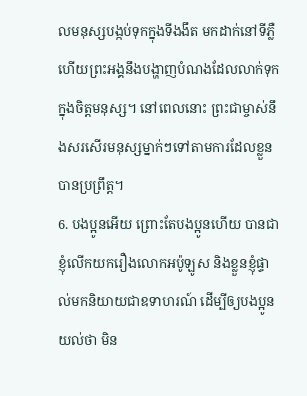លមនុស្សបង្កប់ទុកក្នុងទីងងឹត មកដាក់នៅទីភ្លឺ ហើយព្រះអង្គនឹងបង្ហាញបំណងដែលលាក់ទុកក្នុងចិត្តមនុស្ស។ នៅពេលនោះ ព្រះជាម្ចាស់នឹងសរសើរមនុស្សម្នាក់ៗទៅតាមការដែលខ្លួនបានប្រព្រឹត្ត។
6. បងប្អូនអើយ ព្រោះតែបងប្អូនហើយ បានជាខ្ញុំលើកយករឿងលោកអប៉ូឡូស និងខ្លួនខ្ញុំផ្ទាល់មកនិយាយជាឧទាហរណ៍ ដើម្បីឲ្យបងប្អូនយល់ថា មិន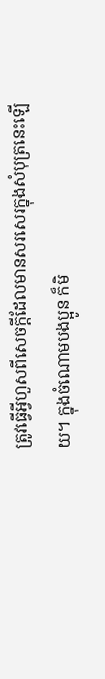ត្រូវធ្វើអ្វីហួសពីសេចក្ដីដែលមានសរសេរក្នុងសំបុត្រនេះឡើយ។ ក្នុងចំណោមបងប្អូន ក៏មិ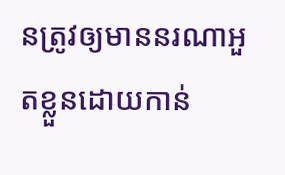នត្រូវឲ្យមាននរណាអួតខ្លួនដោយកាន់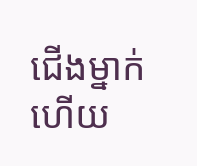ជើងម្នាក់ ហើយ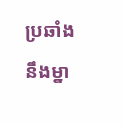ប្រឆាំងនឹងម្នា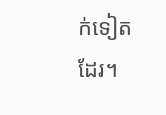ក់ទៀតដែរ។